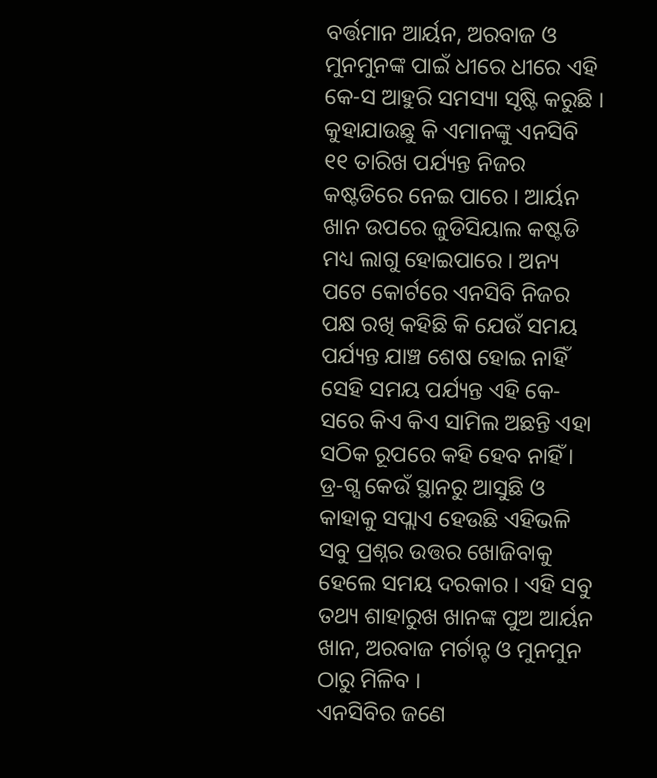ବର୍ତ୍ତମାନ ଆର୍ୟନ, ଅରବାଜ ଓ ମୁନମୁନଙ୍କ ପାଇଁ ଧୀରେ ଧୀରେ ଏହି କେ-ସ ଆହୁରି ସମସ୍ୟା ସୃଷ୍ଟି କରୁଛି । କୁହାଯାଉଛୁ କି ଏମାନଙ୍କୁ ଏନସିବି ୧୧ ତାରିଖ ପର୍ଯ୍ୟନ୍ତ ନିଜର କଷ୍ଟଡିରେ ନେଇ ପାରେ । ଆର୍ୟନ ଖାନ ଉପରେ ଜୁଡିସିୟାଲ କଷ୍ଟଡି ମଧ୍ୟ ଲାଗୁ ହୋଇପାରେ । ଅନ୍ୟ ପଟେ କୋର୍ଟରେ ଏନସିବି ନିଜର ପକ୍ଷ ରଖି କହିଛି କି ଯେଉଁ ସମୟ ପର୍ଯ୍ୟନ୍ତ ଯାଞ୍ଚ ଶେଷ ହୋଇ ନାହିଁ ସେହି ସମୟ ପର୍ଯ୍ୟନ୍ତ ଏହି କେ-ସରେ କିଏ କିଏ ସାମିଲ ଅଛନ୍ତି ଏହା ସଠିକ ରୂପରେ କହି ହେବ ନାହିଁ ।
ଡ୍ର-ଗ୍ସ କେଉଁ ସ୍ଥାନରୁ ଆସୁଛି ଓ କାହାକୁ ସପ୍ଲାଏ ହେଉଛି ଏହିଭଳି ସବୁ ପ୍ରଶ୍ନର ଉତ୍ତର ଖୋଜିବାକୁ ହେଲେ ସମୟ ଦରକାର । ଏହି ସବୁ ତଥ୍ୟ ଶାହାରୁଖ ଖାନଙ୍କ ପୁଅ ଆର୍ୟନ ଖାନ, ଅରବାଜ ମର୍ଚାନ୍ଟ ଓ ମୁନମୁନ ଠାରୁ ମିଳିବ ।
ଏନସିବିର ଜଣେ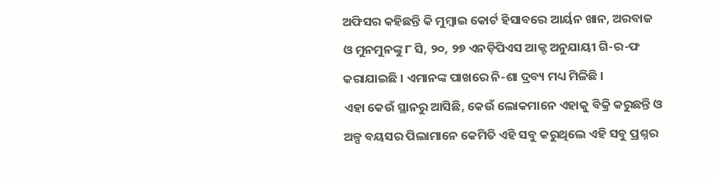ଅଫିସର କହିଛନ୍ତି କି ମୁମ୍ବାଇ କୋର୍ଟ ହିସାବରେ ଆର୍ୟନ ଖାନ, ଅରବାଜ ଓ ମୁନମୁନଙ୍କୁ ୮ ସି, ୨୦, ୨୭ ଏନଡ଼ିପିଏସ ଆକ୍ଟ ଅନୁଯାୟୀ ଗି-ର-ଫ କରାଯାଇଛି । ଏମାନଙ୍କ ପାଖରେ ନି-ଶା ଦ୍ରବ୍ୟ ମଧ୍ୟ ମିଳିଛି ।
ଏହା କେଉଁ ସ୍ଥାନରୁ ଆସିଛି, କେଉଁ ଲୋକମାନେ ଏହାକୁ ବିକ୍ରି କରୁଛନ୍ତି ଓ ଅଳ୍ପ ବୟସର ପିଲାମାନେ କେମିତି ଏହି ସବୁ କରୁଥିଲେ ଏହି ସବୁ ପ୍ରଶ୍ନର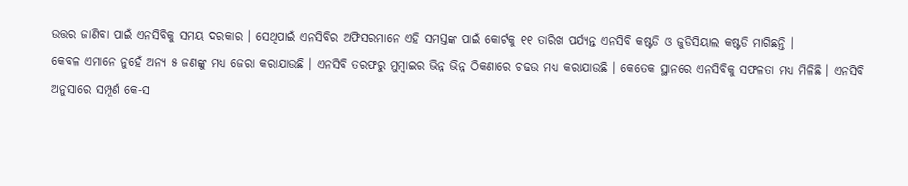ଉତ୍ତର ଜାଣିବା ପାଇଁ ଏନସିବିକୁ ସମୟ ଦରକାର । ସେଥିପାଇଁ ଏନସିବିର ଅଫିସରମାନେ ଏହି ସମସ୍ତଙ୍କ ପାଇଁ କୋର୍ଟକୁ ୧୧ ତାରିଖ ପର୍ଯ୍ୟନ୍ତ ଏନସିବି କଷ୍ଟଡି ଓ ଜୁଡିସିୟାଲ କଷ୍ଟଡି ମାଗିଛନ୍ତି ।
କେବଳ ଏମାନେ ନୁହେଁ ଅନ୍ୟ ୫ ଜଣଙ୍କୁ ମଧ୍ୟ ଜେରା କରାଯାଉଛି । ଏନସିବି ତରଫରୁ ମୁମ୍ବାଇର ଭିନ୍ନ ଭିନ୍ନ ଠିକଣାରେ ଚଢଉ ମଧ୍ୟ କରାଯାଉଛି । କେତେକ ସ୍ଥାନରେ ଏନସିବିକୁ ସଫଳତା ମଧ୍ୟ ମିଳିଛି । ଏନସିବି ଅନୁସାରେ ସମ୍ପୂର୍ଣ କେ-ସ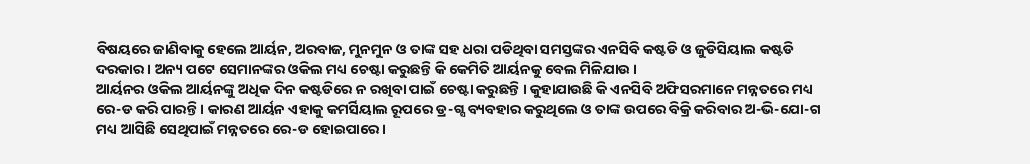ବିଷୟରେ ଜାଣିବାକୁ ହେଲେ ଆର୍ୟନ, ଅରବାଜ, ମୁନମୁନ ଓ ତାଙ୍କ ସହ ଧରା ପଡିଥିବା ସମସ୍ତଙ୍କର ଏନସିବି କଷ୍ଟଡି ଓ ଜୁଡିସିୟାଲ କଷ୍ଟଡି ଦରକାର । ଅନ୍ୟ ପଟେ ସେମାନଙ୍କର ଓକିଲ ମଧ୍ୟ ଚେଷ୍ଟା କରୁଛନ୍ତି କି କେମିତି ଆର୍ୟନକୁ ବେଲ ମିଳିଯାଉ ।
ଆର୍ୟନର ଓକିଲ ଆର୍ୟନଙ୍କୁ ଅଧିକ ଦିନ କଷ୍ଟଡିରେ ନ ରଖିବା ପାଇଁ ଚେଷ୍ଟା କରୁଛନ୍ତି । କୁହାଯାଉଛି କି ଏନସିବି ଅଫିସରମାନେ ମନ୍ନତରେ ମଧ୍ୟ ରେ-ଡ କରି ପାରନ୍ତି । କାରଣ ଆର୍ୟନ ଏହାକୁ କମର୍ସିୟାଲ ରୂପରେ ଡ୍ର-ଗ୍ସ ବ୍ୟବହାର କରୁଥିଲେ ଓ ତାଙ୍କ ଉପରେ ବିକ୍ରି କରିବାର ଅ-ଭି-ଯୋ-ଗ ମଧ୍ୟ ଆସିଛି ସେଥିପାଇଁ ମନ୍ନତରେ ରେ-ଡ ହୋଇପାରେ ।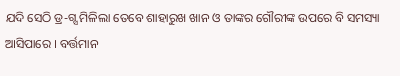ଯଦି ସେଠି ଡ୍ର-ଗ୍ସ ମିଳିଲା ତେବେ ଶାହାରୁଖ ଖାନ ଓ ତାଙ୍କର ଗୌରୀଙ୍କ ଉପରେ ବି ସମସ୍ୟା ଆସିପାରେ । ବର୍ତ୍ତମାନ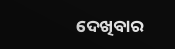ଦେଖିବାର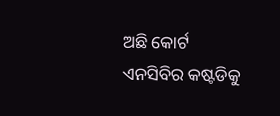ଅଛି କୋର୍ଟ ଏନସିବିର କଷ୍ଟଡିକୁ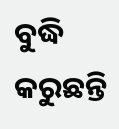ବୁଦ୍ଧି କରୁଛନ୍ତି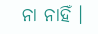ନା ନାହିଁ ।